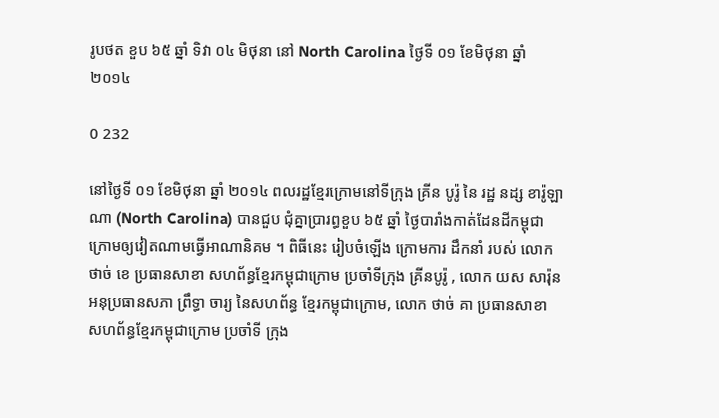រូបថត ខួប ៦៥ ឆ្នាំ ទិវា ០៤ មិថុនា នៅ North Carolina ថ្ងៃទី ០១ ខែមិថុនា ឆ្នាំ ២០១៤

0 232

នៅថ្ងៃទី ០១ ខែមិថុនា ឆ្នាំ ២០១៤ ពលរដ្ឋខ្មែរក្រោមនៅទីក្រុង គ្រីន បូរ៉ូ នៃ រដ្ឋ នដ្ស ខារ៉ូឡាណា (North Carolina) បានជួប ជុំគ្នាប្រារព្ធខួប ៦៥ ឆ្នាំ ថ្ងៃបារាំងកាត់ដែនដីកម្ពុជាក្រោមឲ្យវៀតណាមធ្វើអាណានិគម ។ ពិធីនេះ រៀបចំឡើង ក្រោមការ ដឹកនាំ របស់ លោក ថាច់ ខេ ប្រធានសាខា សហព័ន្ធខ្មែរកម្ពុជាក្រោម ប្រចាំទីក្រុង គ្រីនបូរ៉ូ , លោក យស សារ៉ុន អនុប្រធានសភា ព្រឹទ្ធា ចារ្យ នៃសហព័ន្ធ ខ្មែរកម្ពុជាក្រោម, លោក ថាច់ គា ប្រធានសាខា សហព័ន្ធខ្មែរកម្ពុជាក្រោម ប្រចាំទី ក្រុង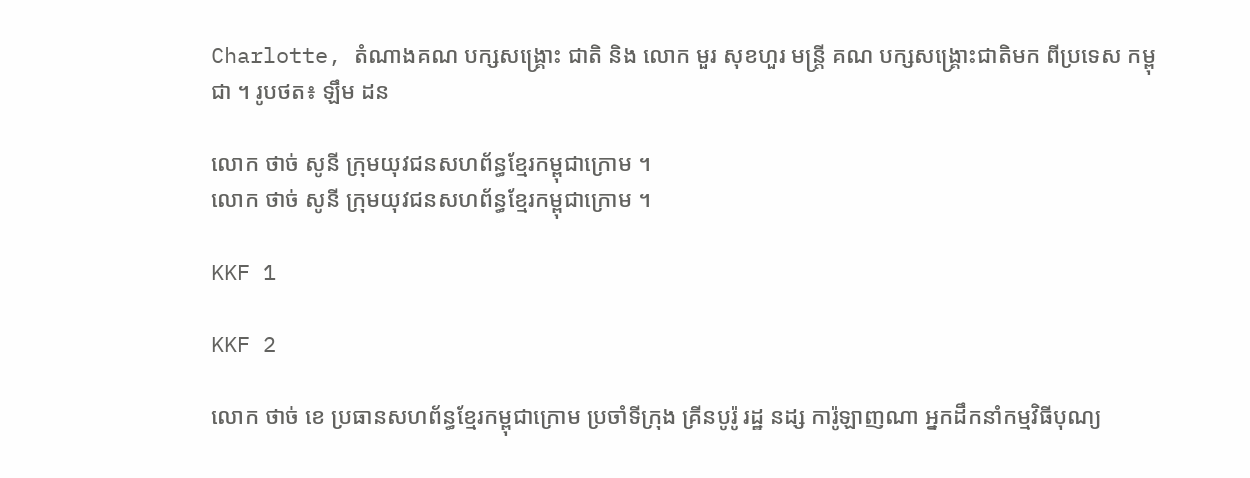Charlotte, តំណាងគណ បក្សសង្គ្រោះ ជាតិ និង លោក មួរ សុខហួរ មន្ត្រី គណ បក្សសង្គ្រោះជាតិមក ពីប្រទេស កម្ពុជា ។ រូបថត៖ ឡឹម ដន

លោក ថាច់ សូនី ក្រុមយុវជនសហព័ន្ធខ្មែរកម្ពុជាក្រោម ។
លោក ថាច់ សូនី ក្រុមយុវជនសហព័ន្ធខ្មែរកម្ពុជាក្រោម ។

KKF 1

KKF 2

លោក ថាច់ ខេ ប្រធានសហព័ន្ធខ្មែរកម្ពុជាក្រោម ប្រចាំទីក្រុង គ្រីនបូរ៉ូ រដ្ឋ នដ្ស ការ៉ូឡាញណា អ្នកដឹកនាំកម្មវិធីបុណ្យ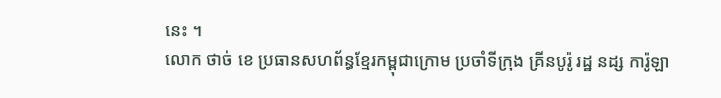នេះ ។
លោក ថាច់ ខេ ប្រធានសហព័ន្ធខ្មែរកម្ពុជាក្រោម ប្រចាំទីក្រុង គ្រីនបូរ៉ូ រដ្ឋ នដ្ស ការ៉ូឡា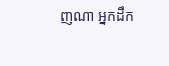ញណា អ្នកដឹក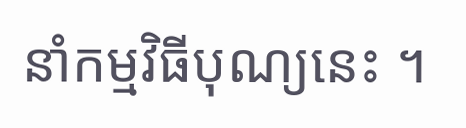នាំកម្មវិធីបុណ្យនេះ ។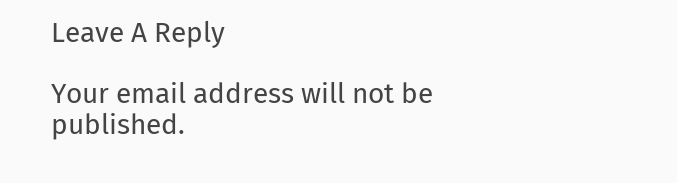Leave A Reply

Your email address will not be published.